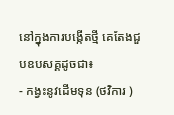នៅក្នុងការបង្កើតថ្មី គេតែងជួបឧបសគ្គដូចជា៖
- កង្វះនូវដើមទុន (ថវិការ )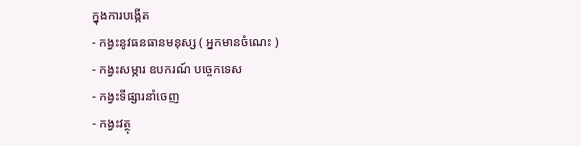ក្នុងការបង្កើត
- កង្វះនូវធនធានមនុស្ស ( អ្នកមានចំណេះ )
- កង្វះសម្ភារ ឧបករណ៍ បច្ចេកទេស
- កង្វះទីផ្សារនាំចេញ
- កង្វះវត្ថុ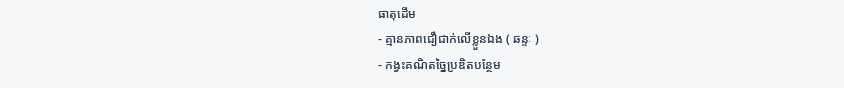ធាតុដើម
- គ្មានភាពជឿជាក់លើខ្លួនឯង ( ឆន្ទៈ )
- កង្វះគណិតច្នៃប្រឌិតបន្ថែម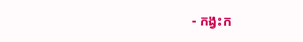- កង្វះក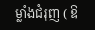ម្លាំងជំរុញ ( ឱ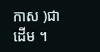កាស )ជាដើម ។